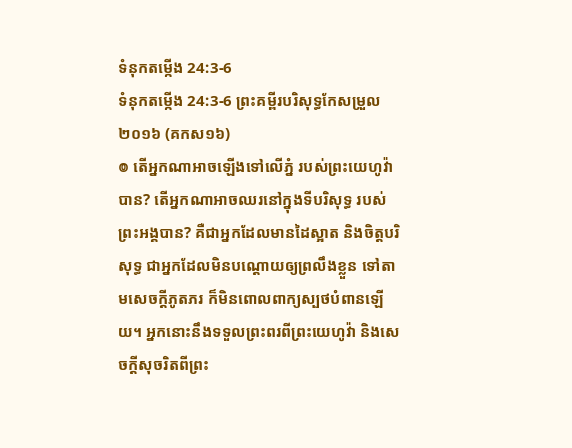ទំនុកតម្កើង 24:3-6
ទំនុកតម្កើង 24:3-6 ព្រះគម្ពីរបរិសុទ្ធកែសម្រួល ២០១៦ (គកស១៦)
៙ តើអ្នកណាអាចឡើងទៅលើភ្នំ របស់ព្រះយេហូវ៉ាបាន? តើអ្នកណាអាចឈរនៅក្នុងទីបរិសុទ្ធ របស់ព្រះអង្គបាន? គឺជាអ្នកដែលមានដៃស្អាត និងចិត្តបរិសុទ្ធ ជាអ្នកដែលមិនបណ្ដោយឲ្យព្រលឹងខ្លួន ទៅតាមសេចក្ដីភូតភរ ក៏មិនពោលពាក្យស្បថបំពានឡើយ។ អ្នកនោះនឹងទទួលព្រះពរពីព្រះយេហូវ៉ា និងសេចក្ដីសុចរិតពីព្រះ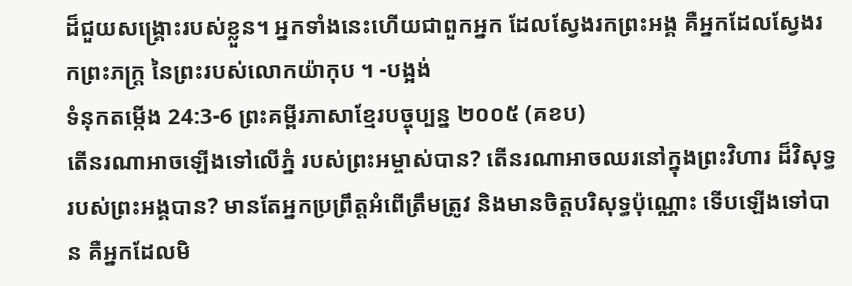ដ៏ជួយសង្គ្រោះរបស់ខ្លួន។ អ្នកទាំងនេះហើយជាពួកអ្នក ដែលស្វែងរកព្រះអង្គ គឺអ្នកដែលស្វែងរកព្រះភក្ត្រ នៃព្រះរបស់លោកយ៉ាកុប ។ -បង្អង់
ទំនុកតម្កើង 24:3-6 ព្រះគម្ពីរភាសាខ្មែរបច្ចុប្បន្ន ២០០៥ (គខប)
តើនរណាអាចឡើងទៅលើភ្នំ របស់ព្រះអម្ចាស់បាន? តើនរណាអាចឈរនៅក្នុងព្រះវិហារ ដ៏វិសុទ្ធរបស់ព្រះអង្គបាន? មានតែអ្នកប្រព្រឹត្តអំពើត្រឹមត្រូវ និងមានចិត្តបរិសុទ្ធប៉ុណ្ណោះ ទើបឡើងទៅបាន គឺអ្នកដែលមិ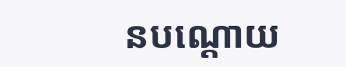នបណ្ដោយ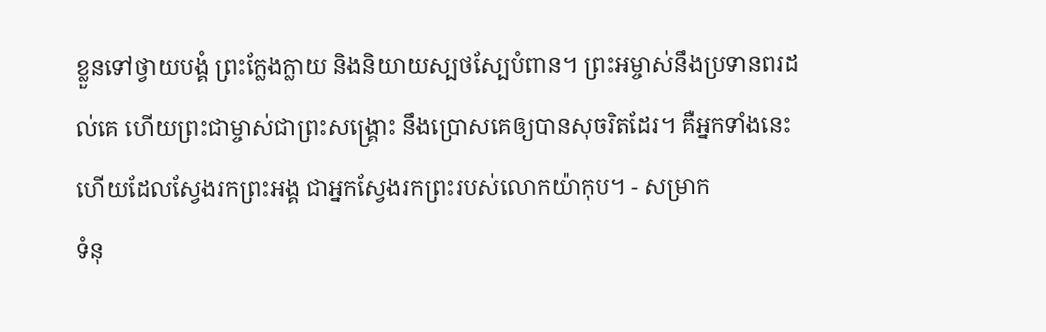ខ្លួនទៅថ្វាយបង្គំ ព្រះក្លែងក្លាយ និងនិយាយស្បថស្បែបំពាន។ ព្រះអម្ចាស់នឹងប្រទានពរដល់គេ ហើយព្រះជាម្ចាស់ជាព្រះសង្គ្រោះ នឹងប្រោសគេឲ្យបានសុចរិតដែរ។ គឺអ្នកទាំងនេះហើយដែលស្វែងរកព្រះអង្គ ជាអ្នកស្វែងរកព្រះរបស់លោកយ៉ាកុប។ - សម្រាក
ទំនុ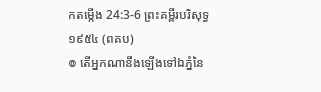កតម្កើង 24:3-6 ព្រះគម្ពីរបរិសុទ្ធ ១៩៥៤ (ពគប)
៙ តើអ្នកណានឹងឡើងទៅឯភ្នំនៃ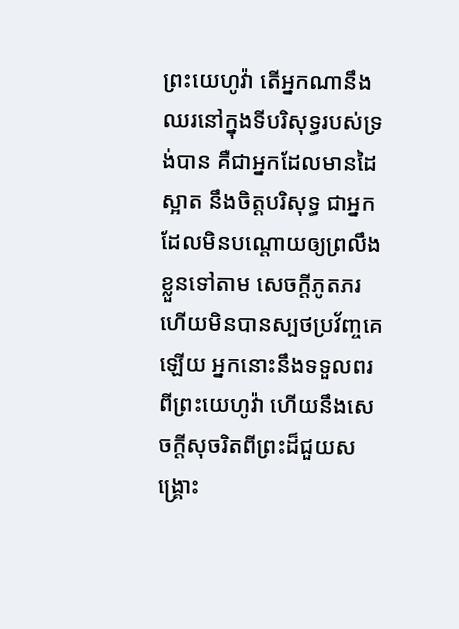ព្រះយេហូវ៉ា តើអ្នកណានឹងឈរនៅក្នុងទីបរិសុទ្ធរបស់ទ្រង់បាន គឺជាអ្នកដែលមានដៃស្អាត នឹងចិត្តបរិសុទ្ធ ជាអ្នកដែលមិនបណ្តោយឲ្យព្រលឹងខ្លួនទៅតាម សេចក្ដីភូតភរ ហើយមិនបានស្បថប្រវ័ញ្ចគេឡើយ អ្នកនោះនឹងទទួលពរពីព្រះយេហូវ៉ា ហើយនឹងសេចក្ដីសុចរិតពីព្រះដ៏ជួយសង្គ្រោះ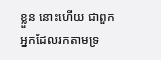ខ្លួន នោះហើយ ជាពួកអ្នកដែលរកតាមទ្រ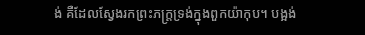ង់ គឺដែលស្វែងរកព្រះភក្ត្រទ្រង់ក្នុងពួកយ៉ាកុប។ បង្អង់